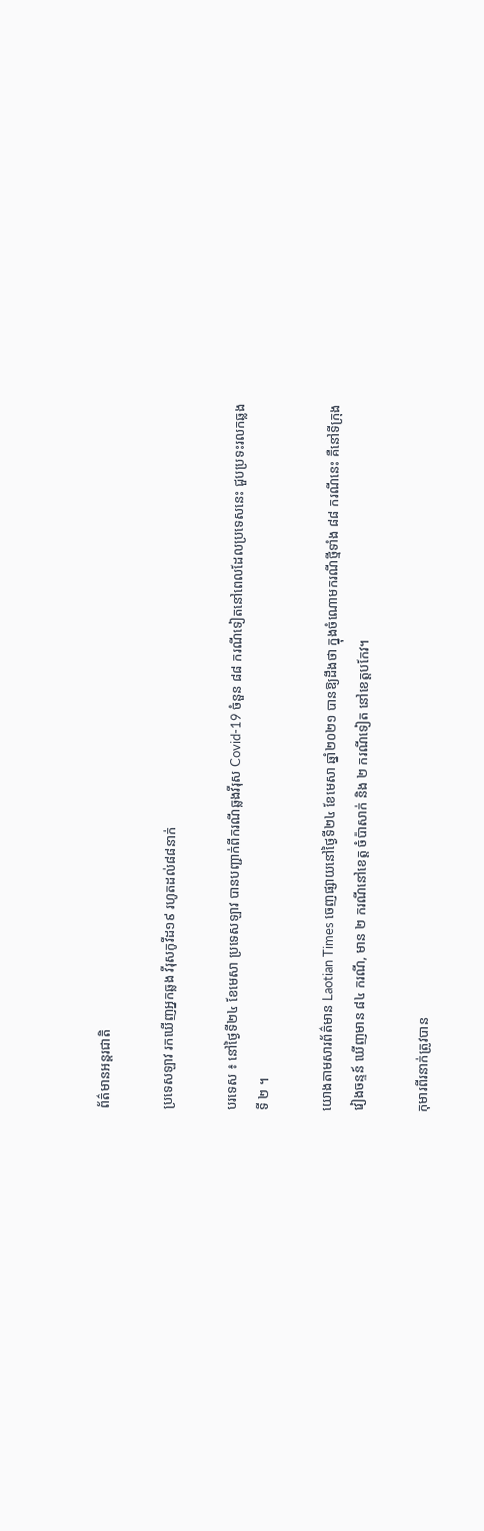ព័ត៌មានអន្តរជាតិ

ប្រទេសឡាវ រកឃើញអ្នកឆ្លង វីរុសកូវីដ១៩ រហូតដល់៨៨នាក់

បរទេស ៖ នៅថ្ងៃទី២៤ ខែមេសា ប្រទេសឡាវ បានបញ្ជាក់ពីករណីឆ្លងវីរុស Covid-19 ចំនួន ៨៨ ករណីទៀតនៅពេលដែលប្រទេសនេះ ជួបប្រទះរលកឆ្លងទី ២ ។

យោងតាមសារព័ត៌មាន Laotian Times ចេញផ្សាយនៅថ្ងៃទី២៤ ខែមេសា ឆ្នាំ២០២១ បានឱ្យដឹងថា ក្នុងចំណោមករណីថ្មីទាំង ៨៨ ករណីនេះ គឺនៅទីក្រុងវៀងចន្ទន៍ ឃើញមាន ៨៤ ករណី, មាន ២ ករណីនៅខេត្ត ចំប៉ាសាក់ និង ២ ករណីទៀត នៅខេត្តបកែវ។

កុមារពីរនាក់ត្រូវបាន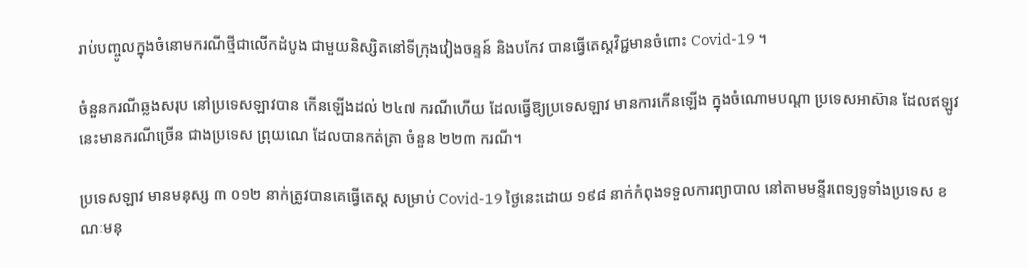រាប់បញ្ចូលក្នុងចំនោមករណីថ្មីជាលើកដំបូង ជាមួយនិស្សិតនៅទីក្រុងវៀងចន្ទន៍ និងបកែវ បានធ្វើតេស្តវិជ្ជមានចំពោះ Covid-19 ។

ចំនួនករណីឆ្លងសរុប នៅប្រទេសឡាវបាន កើនឡើងដល់ ២៤៧ ករណីហើយ ដែលធ្វើឱ្យប្រទេសឡាវ មានការកើនឡើង ក្នុងចំណោមបណ្តា ប្រទេសអាស៊ាន ដែលឥឡូវនេះមានករណីច្រើន ជាងប្រទេស ព្រុយណេ ដែលបានកត់ត្រា ចំនួន ២២៣ ករណី។

ប្រទេសឡាវ មានមនុស្ស ៣ ០១២ នាក់ត្រូវបានគេធ្វើតេស្ត សម្រាប់ Covid-19 ថ្ងៃនេះដោយ ១៩៨ នាក់កំពុងទទួលការព្យាបាល នៅតាមមន្ទីរពេទ្យទូទាំងប្រទេស ខណៈមនុ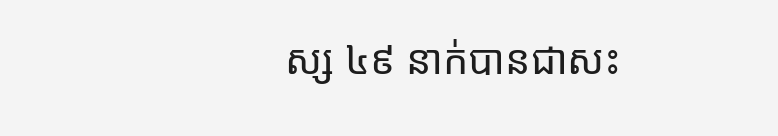ស្ស ៤៩ នាក់បានជាសះ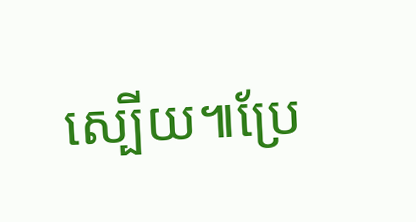ស្បើយ៕ប្រែ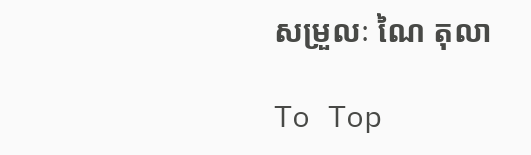សម្រួលៈ ណៃ តុលា

To Top